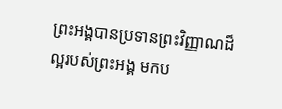ព្រះអង្គបានប្រទានព្រះវិញ្ញាណដ៏ល្អរបស់ព្រះអង្គ មកប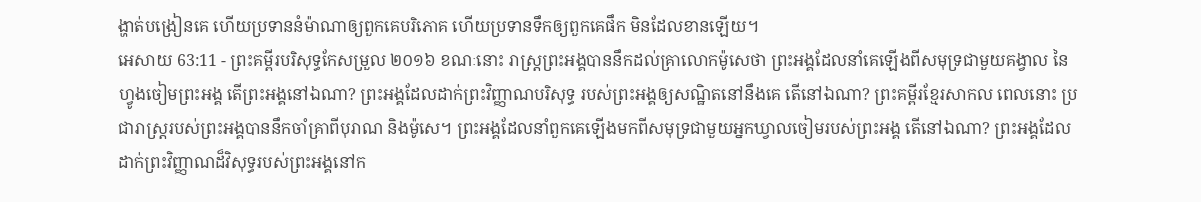ង្ហាត់បង្រៀនគេ ហើយប្រទាននំម៉ាណាឲ្យពួកគេបរិភោគ ហើយប្រទានទឹកឲ្យពួកគេផឹក មិនដែលខានឡើយ។
អេសាយ 63:11 - ព្រះគម្ពីរបរិសុទ្ធកែសម្រួល ២០១៦ ខណៈនោះ រាស្ត្រព្រះអង្គបាននឹកដល់គ្រាលោកម៉ូសេថា ព្រះអង្គដែលនាំគេឡើងពីសមុទ្រជាមួយគង្វាល នៃហ្វូងចៀមព្រះអង្គ តើព្រះអង្គនៅឯណា? ព្រះអង្គដែលដាក់ព្រះវិញ្ញាណបរិសុទ្ធ របស់ព្រះអង្គឲ្យសណ្ឋិតនៅនឹងគេ តើនៅឯណា? ព្រះគម្ពីរខ្មែរសាកល ពេលនោះ ប្រជារាស្ត្ររបស់ព្រះអង្គបាននឹកចាំគ្រាពីបុរាណ និងម៉ូសេ។ ព្រះអង្គដែលនាំពួកគេឡើងមកពីសមុទ្រជាមួយអ្នកឃ្វាលចៀមរបស់ព្រះអង្គ តើនៅឯណា? ព្រះអង្គដែលដាក់ព្រះវិញ្ញាណដ៏វិសុទ្ធរបស់ព្រះអង្គនៅក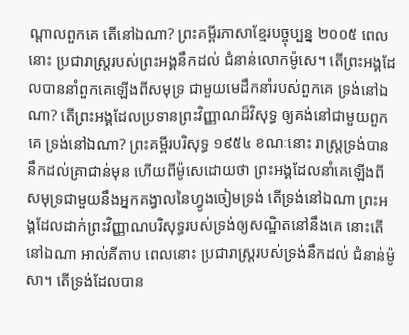ណ្ដាលពួកគេ តើនៅឯណា? ព្រះគម្ពីរភាសាខ្មែរបច្ចុប្បន្ន ២០០៥ ពេលនោះ ប្រជារាស្ត្ររបស់ព្រះអង្គនឹកដល់ ជំនាន់លោកម៉ូសេ។ តើព្រះអង្គដែលបាននាំពួកគេឡើងពីសមុទ្រ ជាមួយមេដឹកនាំរបស់ពួកគេ ទ្រង់នៅឯណា? តើព្រះអង្គដែលប្រទានព្រះវិញ្ញាណដ៏វិសុទ្ធ ឲ្យគង់នៅជាមួយពួកគេ ទ្រង់នៅឯណា? ព្រះគម្ពីរបរិសុទ្ធ ១៩៥៤ ខណៈនោះ រាស្ត្រទ្រង់បាននឹកដល់គ្រាជាន់មុន ហើយពីម៉ូសេដោយថា ព្រះអង្គដែលនាំគេឡើងពីសមុទ្រជាមួយនឹងអ្នកគង្វាលនៃហ្វូងចៀមទ្រង់ តើទ្រង់នៅឯណា ព្រះអង្គដែលដាក់ព្រះវិញ្ញាណបរិសុទ្ធរបស់ទ្រង់ឲ្យសណ្ឋិតនៅនឹងគេ នោះតើនៅឯណា អាល់គីតាប ពេលនោះ ប្រជារាស្ត្ររបស់ទ្រង់នឹកដល់ ជំនាន់ម៉ូសា។ តើទ្រង់ដែលបាន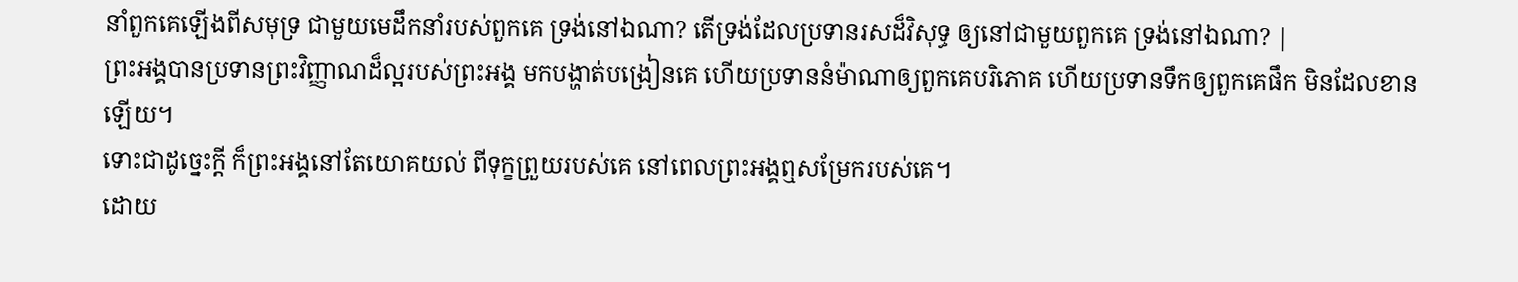នាំពួកគេឡើងពីសមុទ្រ ជាមួយមេដឹកនាំរបស់ពួកគេ ទ្រង់នៅឯណា? តើទ្រង់ដែលប្រទានរសដ៏វិសុទ្ធ ឲ្យនៅជាមួយពួកគេ ទ្រង់នៅឯណា? |
ព្រះអង្គបានប្រទានព្រះវិញ្ញាណដ៏ល្អរបស់ព្រះអង្គ មកបង្ហាត់បង្រៀនគេ ហើយប្រទាននំម៉ាណាឲ្យពួកគេបរិភោគ ហើយប្រទានទឹកឲ្យពួកគេផឹក មិនដែលខានឡើយ។
ទោះជាដូច្នេះក្ដី ក៏ព្រះអង្គនៅតែយោគយល់ ពីទុក្ខព្រួយរបស់គេ នៅពេលព្រះអង្គឮសម្រែករបស់គេ។
ដោយ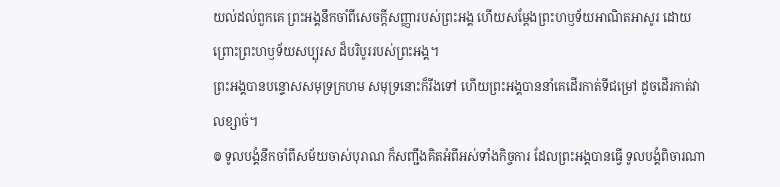យល់ដល់ពួកគេ ព្រះអង្គនឹកចាំពីសេចក្ដីសញ្ញារបស់ព្រះអង្គ ហើយសម្ដែងព្រះហឫទ័យអាណិតអាសូរ ដោយព្រោះព្រះហឫទ័យសប្បុរស ដ៏បរិបូររបស់ព្រះអង្គ។
ព្រះអង្គបានបន្ទោសសមុទ្រក្រហម សមុទ្រនោះក៏រីងទៅ ហើយព្រះអង្គបាននាំគេដើរកាត់ទីជម្រៅ ដូចដើរកាត់វាលខ្សាច់។
៙ ទូលបង្គំនឹកចាំពីសម័យចាស់បុរាណ ក៏សញ្ជឹងគិតអំពីអស់ទាំងកិច្ចការ ដែលព្រះអង្គបានធ្វើ ទូលបង្គំពិចារណា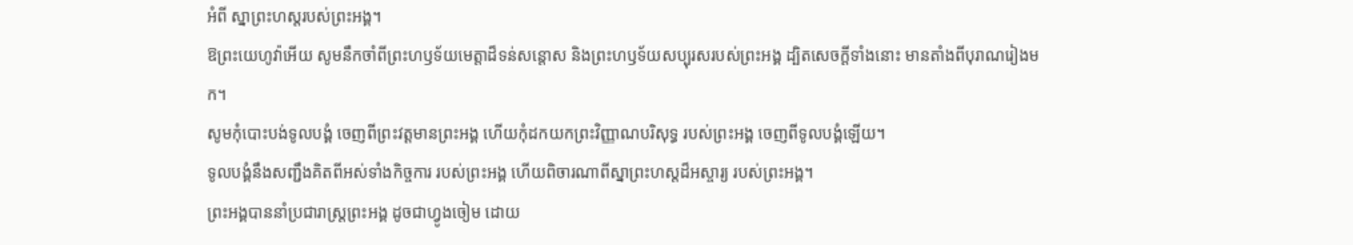អំពី ស្នាព្រះហស្តរបស់ព្រះអង្គ។
ឱព្រះយេហូវ៉ាអើយ សូមនឹកចាំពីព្រះហឫទ័យមេត្តាដ៏ទន់សន្ដោស និងព្រះហឫទ័យសប្បុរសរបស់ព្រះអង្គ ដ្បិតសេចក្ដីទាំងនោះ មានតាំងពីបុរាណរៀងមក។
សូមកុំបោះបង់ទូលបង្គំ ចេញពីព្រះវត្តមានព្រះអង្គ ហើយកុំដកយកព្រះវិញ្ញាណបរិសុទ្ធ របស់ព្រះអង្គ ចេញពីទូលបង្គំឡើយ។
ទូលបង្គំនឹងសញ្ជឹងគិតពីអស់ទាំងកិច្ចការ របស់ព្រះអង្គ ហើយពិចារណាពីស្នាព្រះហស្ដដ៏អស្ចារ្យ របស់ព្រះអង្គ។
ព្រះអង្គបាននាំប្រជារាស្ត្រព្រះអង្គ ដូចជាហ្វូងចៀម ដោយ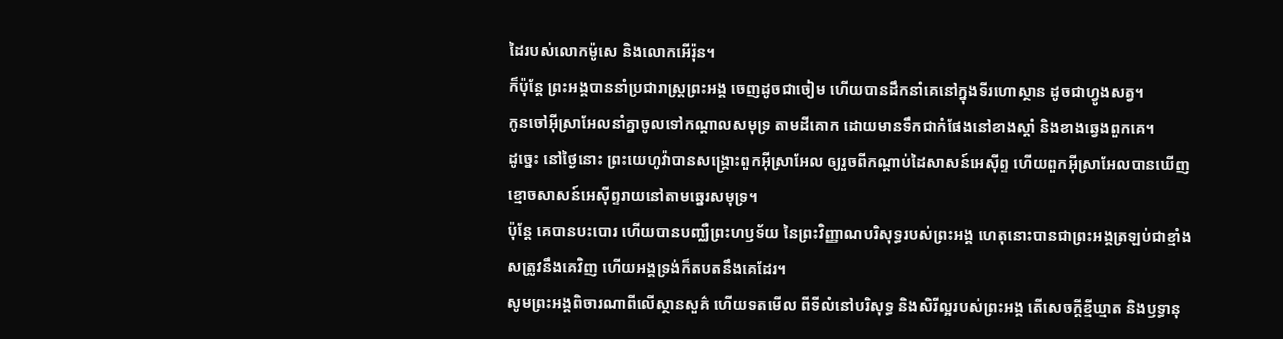ដៃរបស់លោកម៉ូសេ និងលោកអើរ៉ុន។
ក៏ប៉ុន្ដែ ព្រះអង្គបាននាំប្រជារាស្ត្រព្រះអង្គ ចេញដូចជាចៀម ហើយបានដឹកនាំគេនៅក្នុងទីរហោស្ថាន ដូចជាហ្វូងសត្វ។
កូនចៅអ៊ីស្រាអែលនាំគ្នាចូលទៅកណ្ដាលសមុទ្រ តាមដីគោក ដោយមានទឹកជាកំផែងនៅខាងស្តាំ និងខាងឆ្វេងពួកគេ។
ដូច្នេះ នៅថ្ងៃនោះ ព្រះយេហូវ៉ាបានសង្គ្រោះពួកអ៊ីស្រាអែល ឲ្យរួចពីកណ្ដាប់ដៃសាសន៍អេស៊ីព្ទ ហើយពួកអ៊ីស្រាអែលបានឃើញខ្មោចសាសន៍អេស៊ីព្ទរាយនៅតាមឆ្នេរសមុទ្រ។
ប៉ុន្តែ គេបានបះបោរ ហើយបានបញ្ឈឺព្រះហឫទ័យ នៃព្រះវិញ្ញាណបរិសុទ្ធរបស់ព្រះអង្គ ហេតុនោះបានជាព្រះអង្គត្រឡប់ជាខ្មាំងសត្រូវនឹងគេវិញ ហើយអង្គទ្រង់ក៏តបតនឹងគេដែរ។
សូមព្រះអង្គពិចារណាពីលើស្ថានសួគ៌ ហើយទតមើល ពីទីលំនៅបរិសុទ្ធ និងសិរីល្អរបស់ព្រះអង្គ តើសេចក្ដីខ្មីឃ្មាត និងឫទ្ធានុ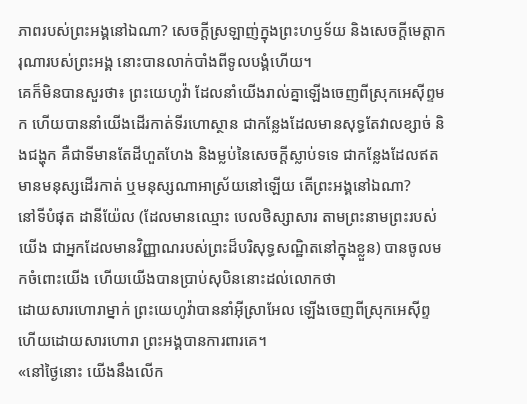ភាពរបស់ព្រះអង្គនៅឯណា? សេចក្ដីស្រឡាញ់ក្នុងព្រះហឫទ័យ និងសេចក្ដីមេត្តាករុណារបស់ព្រះអង្គ នោះបានលាក់បាំងពីទូលបង្គំហើយ។
គេក៏មិនបានសួរថា៖ ព្រះយេហូវ៉ា ដែលនាំយើងរាល់គ្នាឡើងចេញពីស្រុកអេស៊ីព្ទមក ហើយបាននាំយើងដើរកាត់ទីរហោស្ថាន ជាកន្លែងដែលមានសុទ្ធតែវាលខ្សាច់ និងជង្ហុក គឺជាទីមានតែដីហួតហែង និងម្លប់នៃសេចក្ដីស្លាប់ទទេ ជាកន្លែងដែលឥតមានមនុស្សដើរកាត់ ឬមនុស្សណាអាស្រ័យនៅឡើយ តើព្រះអង្គនៅឯណា?
នៅទីបំផុត ដានីយ៉ែល (ដែលមានឈ្មោះ បេលថិស្សាសារ តាមព្រះនាមព្រះរបស់យើង ជាអ្នកដែលមានវិញ្ញាណរបស់ព្រះដ៏បរិសុទ្ធសណ្ឋិតនៅក្នុងខ្លួន) បានចូលមកចំពោះយើង ហើយយើងបានប្រាប់សុបិននោះដល់លោកថា
ដោយសារហោរាម្នាក់ ព្រះយេហូវ៉ាបាននាំអ៊ីស្រាអែល ឡើងចេញពីស្រុកអេស៊ីព្ទ ហើយដោយសារហោរា ព្រះអង្គបានការពារគេ។
«នៅថ្ងៃនោះ យើងនឹងលើក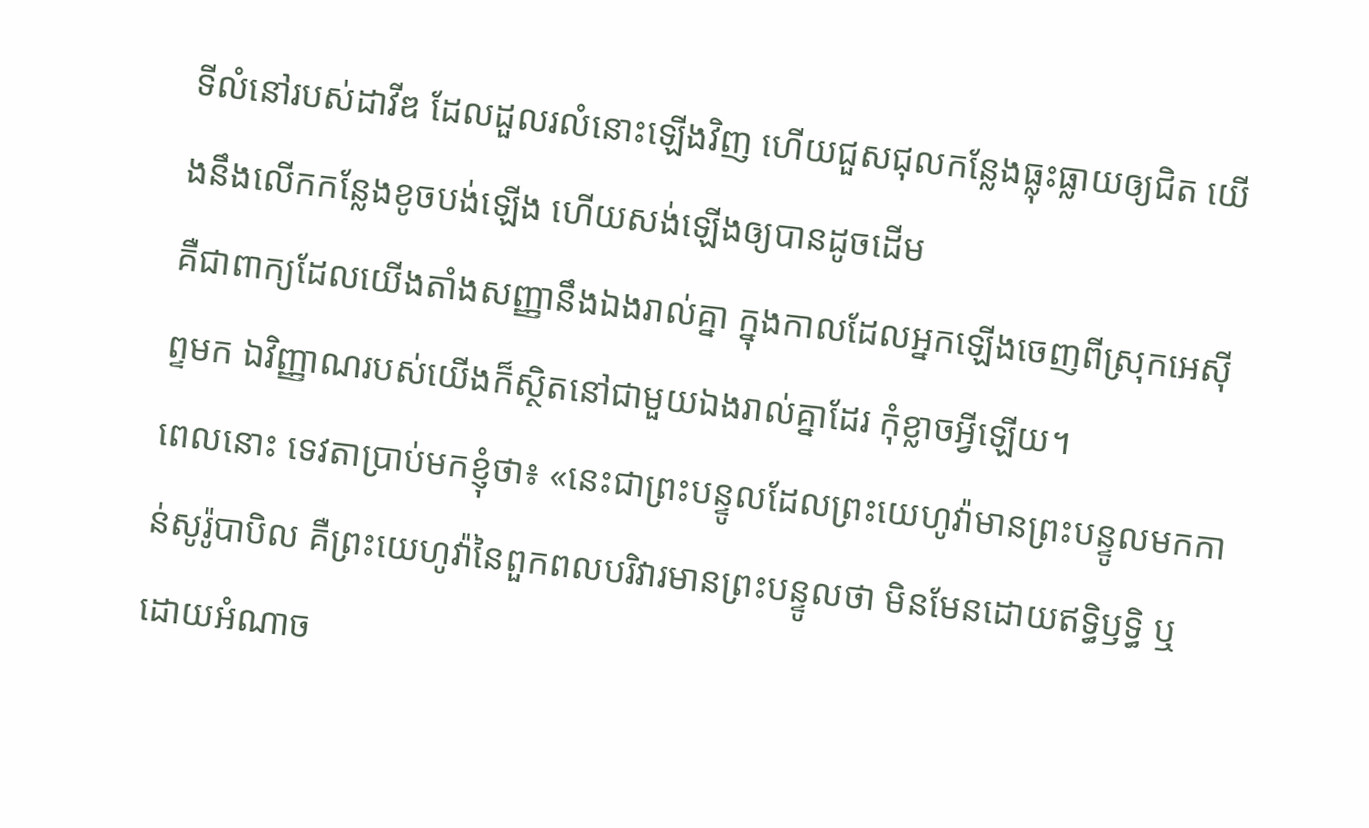ទីលំនៅរបស់ដាវីឌ ដែលដួលរលំនោះឡើងវិញ ហើយជួសជុលកន្លែងធ្លុះធ្លាយឲ្យជិត យើងនឹងលើកកន្លែងខូចបង់ឡើង ហើយសង់ឡើងឲ្យបានដូចដើម
គឺជាពាក្យដែលយើងតាំងសញ្ញានឹងឯងរាល់គ្នា ក្នុងកាលដែលអ្នកឡើងចេញពីស្រុកអេស៊ីព្ទមក ឯវិញ្ញាណរបស់យើងក៏ស្ថិតនៅជាមួយឯងរាល់គ្នាដែរ កុំខ្លាចអ្វីឡើយ។
ពេលនោះ ទេវតាប្រាប់មកខ្ញុំថា៖ «នេះជាព្រះបន្ទូលដែលព្រះយេហូវ៉ាមានព្រះបន្ទូលមកកាន់សូរ៉ូបាបិល គឺព្រះយេហូវ៉ានៃពួកពលបរិវារមានព្រះបន្ទូលថា មិនមែនដោយឥទ្ធិឫទ្ធិ ឬដោយអំណាច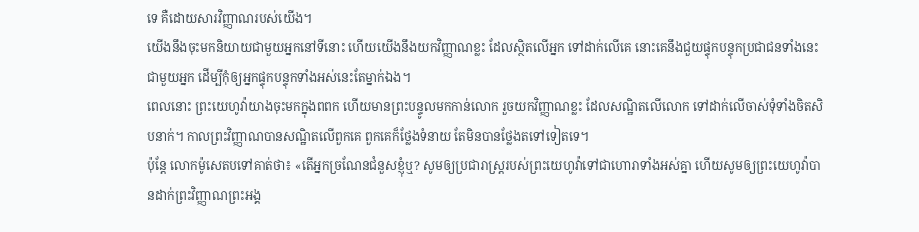ទេ គឺដោយសារវិញ្ញាណរបស់យើង។
យើងនឹងចុះមកនិយាយជាមួយអ្នកនៅទីនោះ ហើយយើងនឹងយកវិញ្ញាណខ្លះ ដែលស្ថិតលើអ្នក ទៅដាក់លើគេ នោះគេនឹងជួយផ្ទុកបន្ទុកប្រជាជនទាំងនេះជាមួយអ្នក ដើម្បីកុំឲ្យអ្នកផ្ទុកបន្ទុកទាំងអស់នេះតែម្នាក់ឯង។
ពេលនោះ ព្រះយេហូវ៉ាយាងចុះមកក្នុងពពក ហើយមានព្រះបន្ទូលមកកាន់លោក រួចយកវិញ្ញាណខ្លះ ដែលសណ្ឋិតលើលោក ទៅដាក់លើចាស់ទុំទាំងចិតសិបនាក់។ កាលព្រះវិញ្ញាណបានសណ្ឋិតលើពួកគេ ពួកគេក៏ថ្លែងទំនាយ តែមិនបានថ្លែងតទៅទៀតទេ។
ប៉ុន្ដែ លោកម៉ូសេតបទៅគាត់ថា៖ «តើអ្នកច្រណែនជំនួសខ្ញុំឬ? សូមឲ្យប្រជារាស្ត្ររបស់ព្រះយេហូវ៉ាទៅជាហោរាទាំងអស់គ្នា ហើយសូមឲ្យព្រះយេហូវ៉ាបានដាក់ព្រះវិញ្ញាណព្រះអង្គ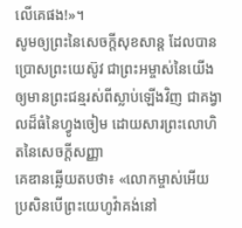លើគេផង!»។
សូមឲ្យព្រះនៃសេចក្តីសុខសាន្ត ដែលបានប្រោសព្រះយេស៊ូវ ជាព្រះអម្ចាស់នៃយើង ឲ្យមានព្រះជន្មរស់ពីស្លាប់ឡើងវិញ ជាគង្វាលដ៏ធំនៃហ្វូងចៀម ដោយសារព្រះលោហិតនៃសេចក្ដីសញ្ញា
គេឌានឆ្លើយតបថា៖ «លោកម្ចាស់អើយ ប្រសិនបើព្រះយេហូវ៉ាគង់នៅ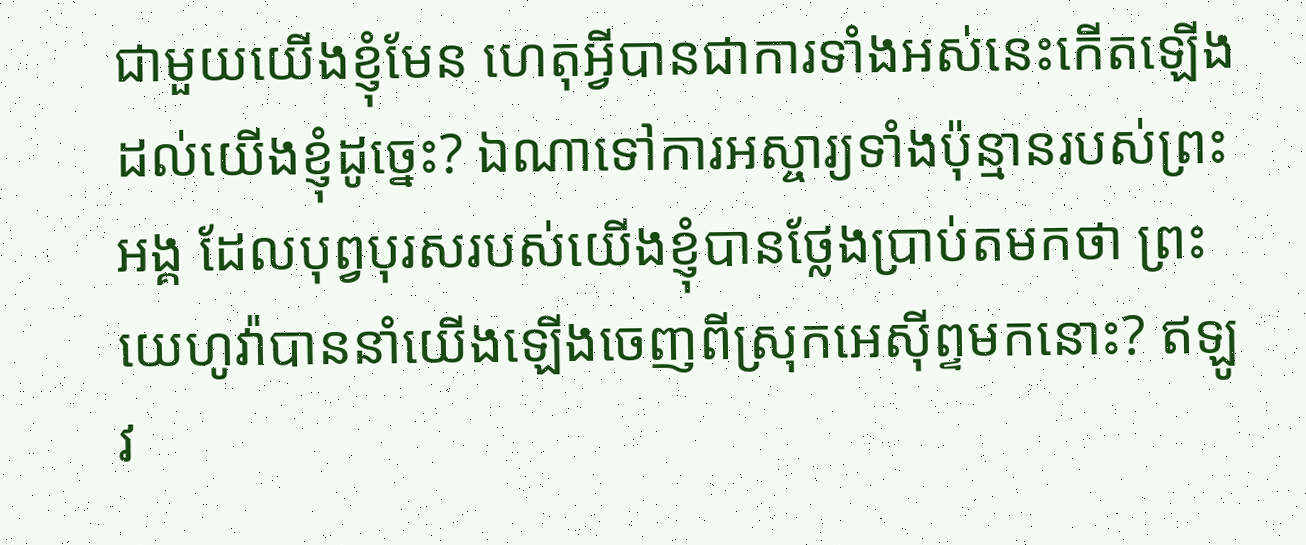ជាមួយយើងខ្ញុំមែន ហេតុអ្វីបានជាការទាំងអស់នេះកើតឡើងដល់យើងខ្ញុំដូច្នេះ? ឯណាទៅការអស្ចារ្យទាំងប៉ុន្មានរបស់ព្រះអង្គ ដែលបុព្វបុរសរបស់យើងខ្ញុំបានថ្លែងប្រាប់តមកថា ព្រះយេហូវ៉ាបាននាំយើងឡើងចេញពីស្រុកអេស៊ីព្ទមកនោះ? ឥឡូវ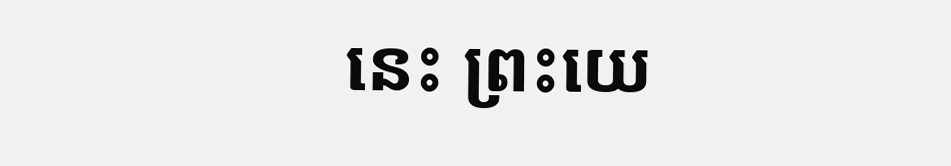នេះ ព្រះយេ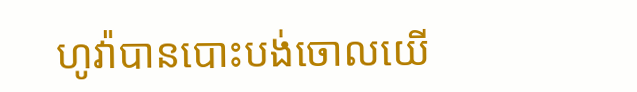ហូវ៉ាបានបោះបង់ចោលយើ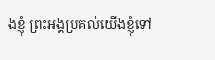ងខ្ញុំ ព្រះអង្គប្រគល់យើងខ្ញុំទៅ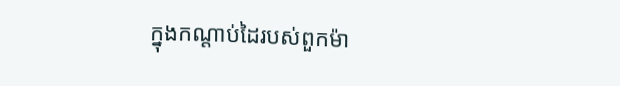ក្នុងកណ្ដាប់ដៃរបស់ពួកម៉ា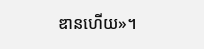ឌានហើយ»។